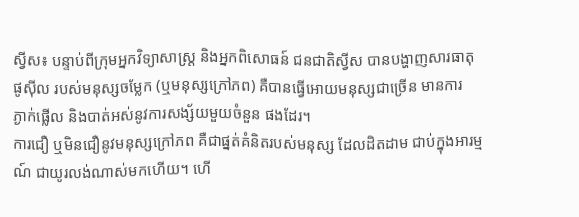ស្វីស៖ បន្ទាប់ពីក្រុមអ្នកវិទ្យាសាស្រ្ដ និងអ្នកពិសោធន៍ ជនជាតិស្វីស បានបង្ហាញសារធាតុ
ផូស៊ីល របស់មនុស្សចម្លែក (ឬមនុស្សក្រៅភព) គឺបានធ្វើអោយមនុស្សជាច្រើន មានការ
ភ្ងាក់ផ្លើល និងបាត់អស់នូវការសង្ស័យមួយចំនួន ផងដែរ។
ការជឿ ឬមិនជឿនូវមនុស្សក្រៅភព គឺជាផ្នត់គំនិតរបស់មនុស្ស ដែលដិតដាម ជាប់ក្នុងអារម្ម
ណ៍ ជាយូរលង់ណាស់មកហើយ។ ហើ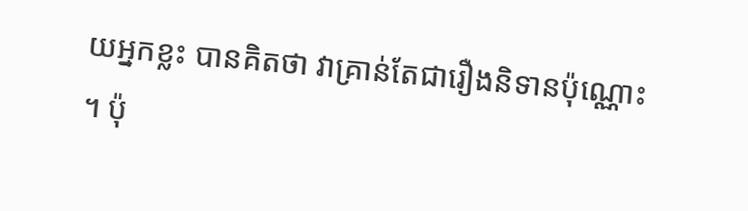យអ្នកខ្លះ បានគិតថា វាគ្រាន់តែជារឿងនិទានប៉ុណ្ណោះ
។ ប៉ុ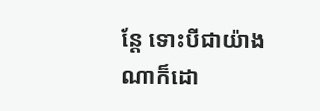ន្ដែ ទោះបីជាយ៉ាងណាក៏ដោ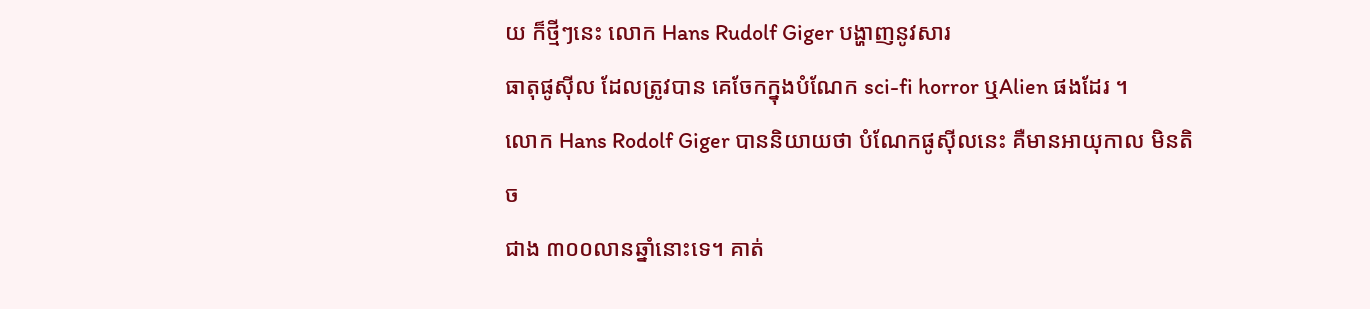យ ក៏ថ្មីៗនេះ លោក Hans Rudolf Giger បង្ហាញនូវសារ
ធាតុផូស៊ីល ដែលត្រូវបាន គេចែកក្នុងបំណែក sci-fi horror ឬAlien ផងដែរ ។
លោក Hans Rodolf Giger បាននិយាយថា បំណែកផូស៊ីលនេះ គឺមានអាយុកាល មិនតិច
ជាង ៣០០លានឆ្នាំនោះទេ។ គាត់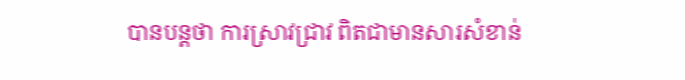បានបន្ដថា ការស្រាវជ្រាវ ពិតជាមានសារសំខាន់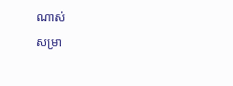ណាស់
សម្រា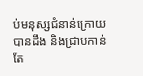ប់មនុស្សជំនាន់ក្រោយ បានដឹង និងជា្របកាន់តែ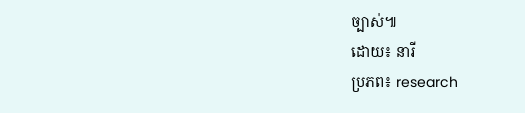ច្បាស់៕
ដោយ៖ នារី
ប្រភព៖ research